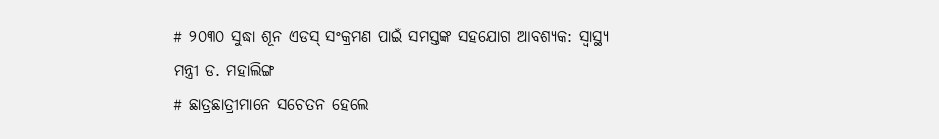# ୨୦୩୦ ସୁଦ୍ଧା ଶୂନ ଏଡସ୍ ସଂକ୍ରମଣ ପାଇଁ ସମସ୍ତଙ୍କ ସହଯୋଗ ଆବଶ୍ୟକ: ସ୍ୱାସ୍ଥ୍ୟ ମନ୍ତ୍ରୀ ଡ. ମହାଲିଙ୍ଗ
# ଛାତ୍ରଛାତ୍ରୀମାନେ ସଚେତନ ହେଲେ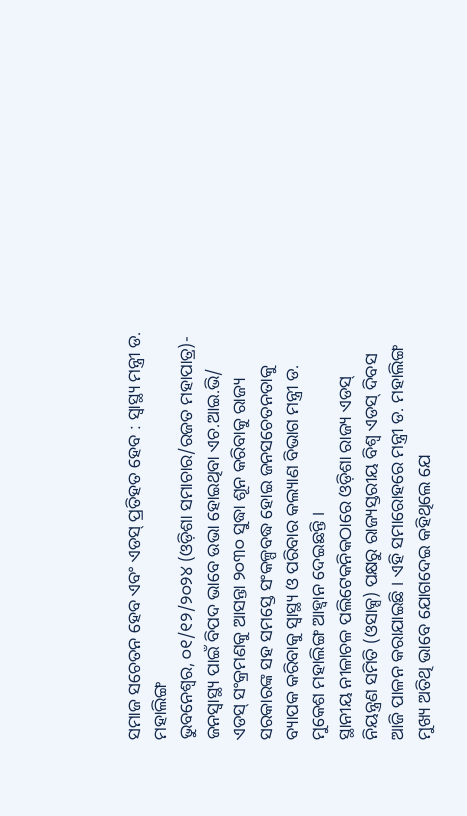ସମାଜ ସଚେତନ ହେବ ଏବଂ ଏଡସ୍ ପ୍ରତିହତ ହେବ : ସ୍ୱାସ୍ଥ୍ୟ ମନ୍ତ୍ରୀ ଡ. ମହାଲିଙ୍ଗ
ଭୁବନେଶ୍ୱର, ୦୧/୧୨/୨୦୨୪ (ଓଡ଼ିଶା ସମାଚାର/ରଜତ ମହାପାତ୍ର)- ଜନସ୍ୱାସ୍ଥ୍ୟ ପାଇଁ ବିପଦ ଭାବେ ଉଭା ହୋଇଥିବା ଏଚ.ଆଇ.ଭି/ ଏଡସ୍ ସଂକ୍ରମଣକୁ ଆସନ୍ତା ୨୦୩୦ ସୁଦ୍ଧା ଶୂନ କରିବାକୁ ରାଜ୍ୟ ସରକାରଙ୍କ ସହ ସମସ୍ତେ ସଂକଳ୍ପବଦ୍ଧ ହୋଇ ଜନସଚେତନତାକୁ ବ୍ୟାପକ କରିବାକୁ ସ୍ୱାସ୍ଥ୍ୟ ଓ ପରିବାର କଲ୍ୟାଣ ବିଭାଗ ମନ୍ତ୍ରୀ ଡ. ମୁକେଶ ମହାଲିଙ୍ଗ ଆହ୍ୱାନ ଦେଇଛନ୍ତି ।
ସ୍ଥାନୀୟ ନୀଳାଚଳ ପଲିଟେକନିକଠାରେ ଓଡ଼ିଶା ରାଜ୍ୟ ଏଡସ୍ ନିୟନ୍ତ୍ରଣ ସମିତି (ଓସାକ୍ସ) ପକ୍ଷରୁ ରାଜ୍ୟସ୍ତରୀୟ ବିଶ୍ୱ ଏଡସ୍ ଦିବସ ଆଜି ପାଳନ କରାଯାଇଛି । ଏହି ସମାରୋହରେ ମନ୍ତ୍ରୀ ଡ. ମହାଲିଙ୍ଗ ମୁଖ୍ୟ ଅତିଥି ଭାବେ ଯୋଗଦେଇ କହିଥିଲେ ଯେ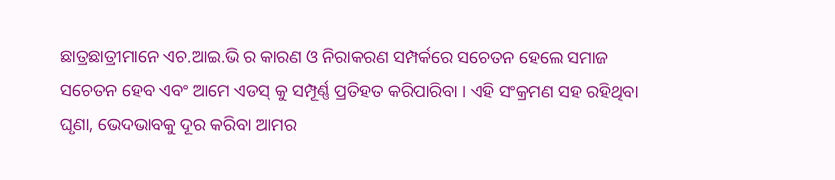ଛାତ୍ରଛାତ୍ରୀମାନେ ଏଚ.ଆଇ.ଭି ର କାରଣ ଓ ନିରାକରଣ ସମ୍ପର୍କରେ ସଚେତନ ହେଲେ ସମାଜ ସଚେତନ ହେବ ଏବଂ ଆମେ ଏଡସ୍ କୁ ସମ୍ପୂର୍ଣ୍ଣ ପ୍ରତିହତ କରିପାରିବା । ଏହି ସଂକ୍ରମଣ ସହ ରହିଥିବା ଘୃଣା, ଭେଦଭାବକୁ ଦୂର କରିବା ଆମର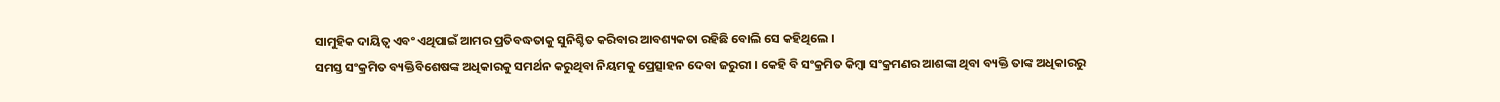ସାମୁହିକ ଦାୟିତ୍ୱ ଏବଂ ଏଥିପାଇଁ ଆମର ପ୍ରତିବଦ୍ଧତାକୁ ସୁନିଶ୍ଚିତ କରିବାର ଆବଶ୍ୟକତା ରହିଛି ବୋଲି ସେ କହିଥିଲେ ।
ସମସ୍ତ ସଂକ୍ରମିତ ବ୍ୟକ୍ତିବିଶେଷଙ୍କ ଅଧିକାରକୁ ସମର୍ଥନ କରୁଥିବା ନିୟମକୁ ପ୍ରେତ୍ସାହନ ଦେବା ଜରୁରୀ । କେହି ବି ସଂକ୍ରମିତ କିମ୍ବା ସଂକ୍ରମଣର ଆଶଙ୍କା ଥିବା ବ୍ୟକ୍ତି ତାଙ୍କ ଅଧିକାରରୁ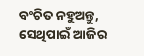ବଂଚିତ ନହୁଅନ୍ତୁ, ସେଥିପାଇଁ ଆଜିର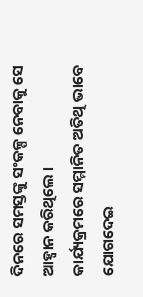ଦିନରେ ସମସ୍ତଙ୍କୁ ସଂକଳ୍ପ ନେବାକୁ ସେ ଆହ୍ୱାନ କରିଥିଲେ ।
କାର୍ଯ୍ୟକ୍ରମରେ ସମ୍ମାନିତ ଅତିଥି ଭାବେ ଯୋଗଦେଇ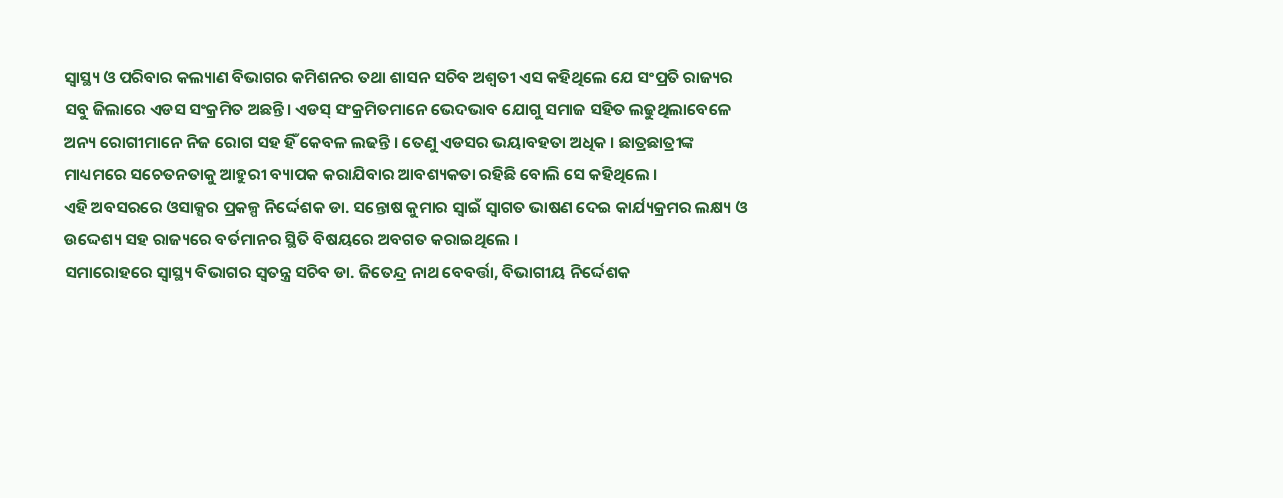ସ୍ୱାସ୍ଥ୍ୟ ଓ ପରିବାର କଲ୍ୟାଣ ବିଭାଗର କମିଶନର ତଥା ଶାସନ ସଚିବ ଅଶ୍ଵତୀ ଏସ କହିଥିଲେ ଯେ ସଂପ୍ରତି ରାଜ୍ୟର ସବୁ ଜିଲାରେ ଏଡସ ସଂକ୍ରମିତ ଅଛନ୍ତି। ଏଡସ୍ ସଂକ୍ରମିତମାନେ ଭେଦଭାବ ଯୋଗୁ ସମାଜ ସହିତ ଲଢୁଥିଲାବେଳେ ଅନ୍ୟ ରୋଗୀମାନେ ନିଜ ରୋଗ ସହ ହିଁ କେବଳ ଲଢନ୍ତି । ତେଣୁ ଏଡସର ଭୟାବହତା ଅଧିକ । ଛାତ୍ରଛାତ୍ରୀଙ୍କ ମାଧ୍ୟମରେ ସଚେତନତାକୁ ଆହୁରୀ ବ୍ୟାପକ କରାଯିବାର ଆବଶ୍ୟକତା ରହିଛି ବୋଲି ସେ କହିଥିଲେ ।
ଏହି ଅବସରରେ ଓସାକ୍ସର ପ୍ରକଳ୍ପ ନିର୍ଦ୍ଦେଶକ ଡା. ସନ୍ତୋଷ କୁମାର ସ୍ୱାଇଁ ସ୍ୱାଗତ ଭାଷଣ ଦେଇ କାର୍ଯ୍ୟକ୍ରମର ଲକ୍ଷ୍ୟ ଓ ଉଦ୍ଦେଶ୍ୟ ସହ ରାଜ୍ୟରେ ବର୍ତମାନର ସ୍ଥିତି ବିଷୟରେ ଅବଗତ କରାଇଥିଲେ ।
ସମାରୋହରେ ସ୍ୱାସ୍ଥ୍ୟ ବିଭାଗର ସ୍ୱତନ୍ତ୍ର ସଚିବ ଡା. ଜିତେନ୍ଦ୍ର ନାଥ ବେବର୍ତ୍ତା, ବିଭାଗୀୟ ନିର୍ଦ୍ଦେଶକ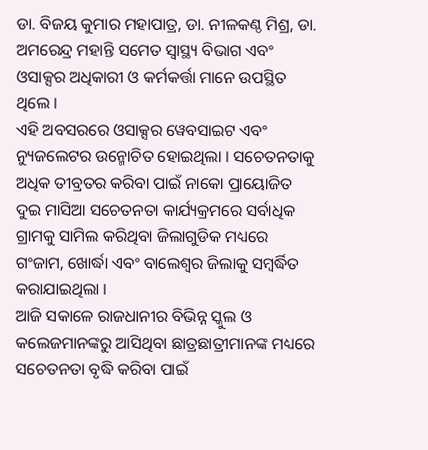ଡା. ବିଜୟ କୁମାର ମହାପାତ୍ର, ଡା. ନୀଳକଣ୍ଠ ମିଶ୍ର, ଡା. ଅମରେନ୍ଦ୍ର ମହାନ୍ତି ସମେତ ସ୍ୱାସ୍ଥ୍ୟ ବିଭାଗ ଏବଂ ଓସାକ୍ସର ଅଧିକାରୀ ଓ କର୍ମକର୍ତ୍ତା ମାନେ ଉପସ୍ଥିତ ଥିଲେ ।
ଏହି ଅବସରରେ ଓସାକ୍ସର ୱେବସାଇଟ ଏବଂ ନ୍ୟୁଜଲେଟର ଉନ୍ମୋଚିତ ହୋଇଥିଲା । ସଚେତନତାକୁ ଅଧିକ ତୀବ୍ରତର କରିବା ପାଇଁ ନାକୋ ପ୍ରାୟୋଜିତ ଦୁଇ ମାସିଆ ସଚେତନତା କାର୍ଯ୍ୟକ୍ରମରେ ସର୍ବାଧିକ ଗ୍ରାମକୁ ସାମିଲ କରିଥିବା ଜିଲାଗୁଡିକ ମଧ୍ୟରେ ଗଂଜାମ, ଖୋର୍ଦ୍ଧା ଏବଂ ବାଲେଶ୍ୱର ଜିଲାକୁ ସମ୍ବର୍ଦ୍ଧିତ କରାଯାଇଥିଲା ।
ଆଜି ସକାଳେ ରାଜଧାନୀର ବିଭିନ୍ନ ସ୍କୁଲ ଓ କଲେଜମାନଙ୍କରୁ ଆସିଥିବା ଛାତ୍ରଛାତ୍ରୀମାନଙ୍କ ମଧ୍ୟରେ ସଚେତନତା ବୃଦ୍ଧି କରିବା ପାଇଁ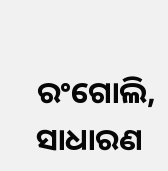ରଂଗୋଲି, ସାଧାରଣ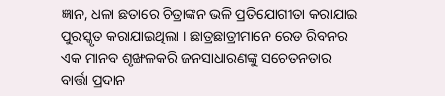ଜ୍ଞାନ, ଧଳା ଛତାରେ ଚିତ୍ରାଙ୍କନ ଭଳି ପ୍ରତିଯୋଗୀତା କରାଯାଇ ପୁରସ୍କୃତ କରାଯାଇଥିଲା । ଛାତ୍ରଛାତ୍ରୀମାନେ ରେଡ ରିବନର ଏକ ମାନବ ଶୃଙ୍ଖଳକରି ଜନସାଧାରଣଙ୍କୁ ସଚେତନତାର ବାର୍ତ୍ତା ପ୍ରଦାନ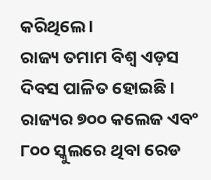କରିଥିଲେ ।
ରାଜ୍ୟ ତମାମ ବିଶ୍ୱ ଏଡ଼ସ ଦିବସ ପାଳିତ ହୋଇଛି । ରାଜ୍ୟର ୭୦୦ କଲେଜ ଏବଂ ୮୦୦ ସ୍କୁଲରେ ଥିବା ରେଡ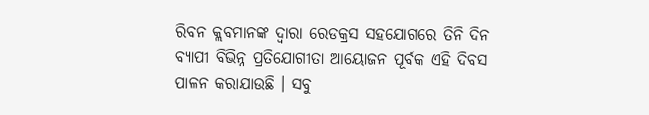ରିବନ କ୍ଲବମାନଙ୍କ ଦ୍ୱାରା ରେଡକ୍ରସ ସହଯୋଗରେ ତିନି ଦିନ ବ୍ୟାପୀ ବିଭିନ୍ନ ପ୍ରତିଯୋଗୀତା ଆୟୋଜନ ପୂର୍ବକ ଏହି ଦିବସ ପାଳନ କରାଯାଉଛି । ସବୁ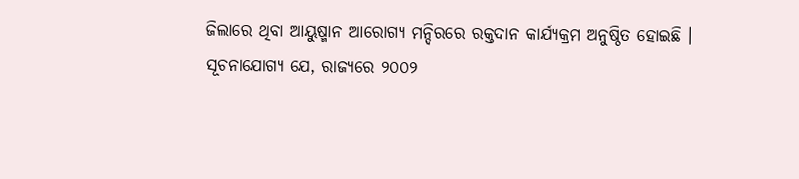ଜିଲାରେ ଥିବା ଆୟୁଷ୍ମାନ ଆରୋଗ୍ୟ ମନ୍ଦିରରେ ରକ୍ତଦାନ କାର୍ଯ୍ୟକ୍ରମ ଅନୁଷ୍ଠିତ ହୋଇଛି ।
ସୂଚନାଯୋଗ୍ୟ ଯେ, ରାଜ୍ୟରେ ୨୦୦୨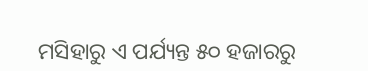ମସିହାରୁ ଏ ପର୍ଯ୍ୟନ୍ତ ୫୦ ହଜାରରୁ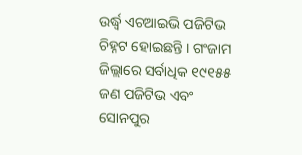ଉର୍ଦ୍ଧ୍ୱ ଏଚଆଇଭି ପଜିଟିଭ ଚିହ୍ନଟ ହୋଇଛନ୍ତି । ଗଂଜାମ ଜିଲ୍ଲାରେ ସର୍ବାଧିକ ୧୯୧୫୫ ଜଣ ପଜିଟିଭ ଏବଂ ସୋନପୁର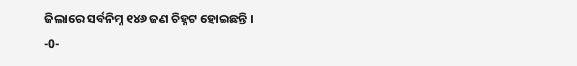ଜିଲାରେ ସର୍ବନିମ୍ନ ୧୪୬ ଜଣ ଚିହ୍ନଟ ହୋଇଛନ୍ତି ।
-0-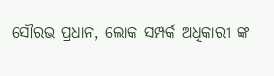ସୌରଭ ପ୍ରଧାନ, ଲୋକ ସମ୍ପର୍କ ଅଧିକାରୀ ଙ୍କ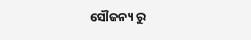ସୌଜନ୍ୟ ରୁ